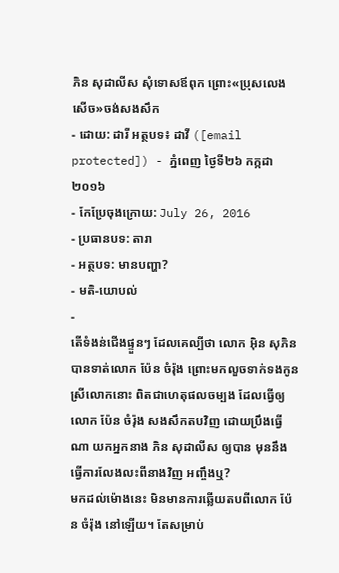ភិន សុដាលីស សុំទោសឪពុក ព្រោះ«ប្រុសលេងសើច»ចង់សងសឹក
- ដោយ: ដារី អត្ថបទ៖ ដាវី ([email protected]) - ភ្នំពេញ ថ្ងៃទី២៦ កក្កដា ២០១៦
- កែប្រែចុងក្រោយ: July 26, 2016
- ប្រធានបទ: តារា
- អត្ថបទ: មានបញ្ហា?
- មតិ-យោបល់
-
តើទំងន់ជើងផ្ទួនៗ ដែលគេល្បីថា លោក អ៊ិន សុភិន បានទាត់លោក ប៉ែន ចំរ៉ុង ព្រោះមកលួចទាក់ទងកូនស្រីលោកនោះ ពិតជាហេតុផលចម្បង ដែលធ្វើឲ្យលោក ប៉ែន ចំរ៉ុង សងសឹកតបវិញ ដោយប្រឹងធ្វើណា យកអ្នកនាង ភិន សុដាលីស ឲ្យបាន មុននឹងធ្វើការលែងលះពីនាងវិញ អញ្ចឹងឬ?
មកដល់ម៉ោងនេះ មិនមានការឆ្លើយតបពីលោក ប៉ែន ចំរ៉ុង នៅឡើយ។ តែសម្រាប់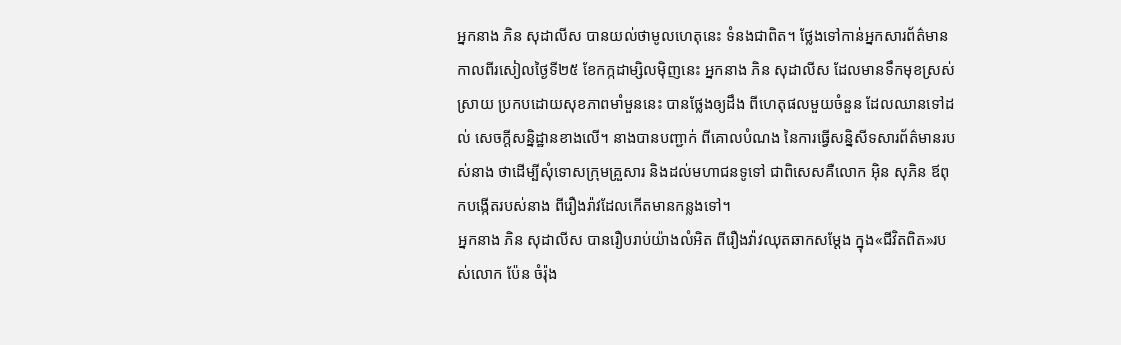អ្នកនាង ភិន សុដាលីស បានយល់ថាមូលហេតុនេះ ទំនងជាពិត។ ថ្លែងទៅកាន់អ្នកសារព័ត៌មាន កាលពីរសៀលថ្ងៃទី២៥ ខែកក្កដាម្សិលម៉ិញនេះ អ្នកនាង ភិន សុដាលីស ដែលមានទឹកមុខស្រស់ស្រាយ ប្រកបដោយសុខភាពមាំមួននេះ បានថ្លែងឲ្យដឹង ពីហេតុផលមួយចំនួន ដែលឈានទៅដល់ សេចក្ដីសន្និដ្ឋានខាងលើ។ នាងបានបញ្ជាក់ ពីគោលបំណង នៃការធ្វើសន្និសីទសារព័ត៌មានរបស់នាង ថាដើម្បីសុំទោសក្រុមគ្រួសារ និងដល់មហាជនទូទៅ ជាពិសេសគឺលោក អ៊ិន សុភិន ឪពុកបង្កើតរបស់នាង ពីរឿងរ៉ាវដែលកើតមានកន្លងទៅ។
អ្នកនាង ភិន សុដាលីស បានរឿបរាប់យ៉ាងលំអិត ពីរឿងវ៉ាវឈុតឆាកសម្ដែង ក្នុង«ជីវិតពិត»របស់លោក ប៉ែន ចំរ៉ុង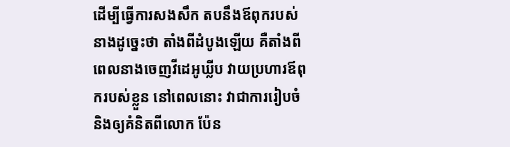ដើម្បីធ្វើការសងសឹក តបនឹងឪពុករបស់នាងដូច្នេះថា តាំងពីដំបូងឡើយ គឺតាំងពីពេលនាងចេញវីដេអូឃ្លីប វាយប្រហារឪពុករបស់ខ្លួន នៅពេលនោះ វាជាការរៀបចំ និងឲ្យគំនិតពីលោក ប៉ែន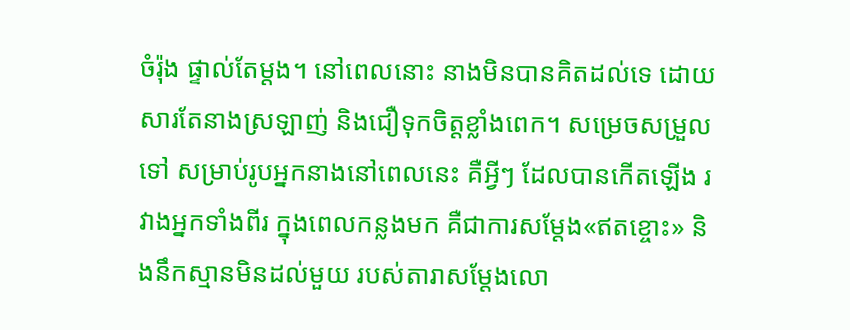ចំរ៉ុង ផ្ទាល់តែម្ដង។ នៅពេលនោះ នាងមិនបានគិតដល់ទេ ដោយសារតែនាងស្រឡាញ់ និងជឿទុកចិត្តខ្លាំងពេក។ សម្រេចសម្រួលទៅ សម្រាប់រូបអ្នកនាងនៅពេលនេះ គឺអ្វីៗ ដែលបានកើតឡើង រវាងអ្នកទាំងពីរ ក្នុងពេលកន្លងមក គឺជាការសម្ដែង«ឥតខ្ចោះ» និងនឹកស្មានមិនដល់មួយ របស់តារាសម្ដែងលោ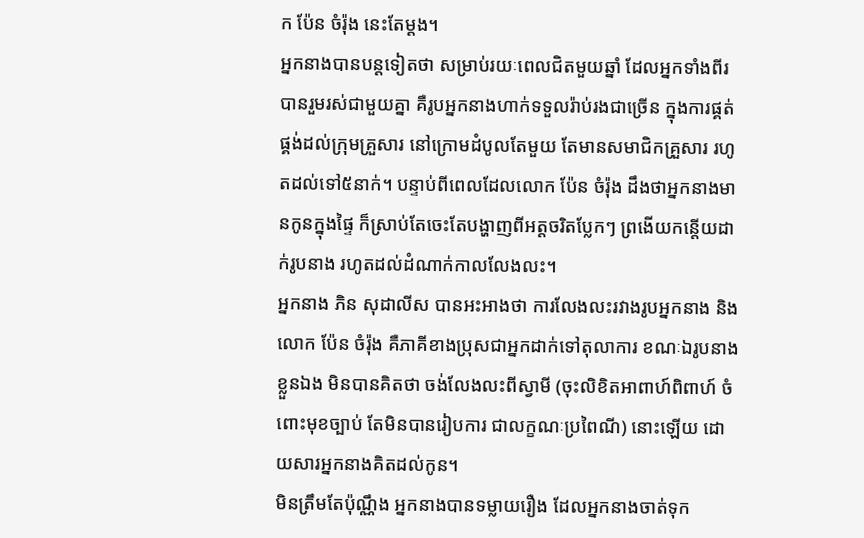ក ប៉ែន ចំរ៉ុង នេះតែម្ដង។
អ្នកនាងបានបន្តទៀតថា សម្រាប់រយៈពេលជិតមួយឆ្នាំ ដែលអ្នកទាំងពីរបានរួមរស់ជាមួយគ្នា គឺរូបអ្នកនាងហាក់ទទួលរ៉ាប់រងជាច្រើន ក្នុងការផ្គត់ផ្គង់ដល់ក្រុមគ្រួសារ នៅក្រោមដំបូលតែមួយ តែមានសមាជិកគ្រួសារ រហូតដល់ទៅ៥នាក់។ បន្ទាប់ពីពេលដែលលោក ប៉ែន ចំរ៉ុង ដឹងថាអ្នកនាងមានកូនក្នុងផ្ទៃ ក៏ស្រាប់តែចេះតែបង្ហាញពីអត្តចរិតប្លែកៗ ព្រងើយកន្តើយដាក់រូបនាង រហូតដល់ដំណាក់កាលលែងលះ។
អ្នកនាង ភិន សុដាលីស បានអះអាងថា ការលែងលះរវាងរូបអ្នកនាង និងលោក ប៉ែន ចំរ៉ុង គឺភាគីខាងប្រុសជាអ្នកដាក់ទៅតុលាការ ខណៈឯរូបនាងខ្លួនឯង មិនបានគិតថា ចង់លែងលះពីស្វាមី (ចុះលិខិតអាពាហ៍ពិពាហ៍ ចំពោះមុខច្បាប់ តែមិនបានរៀបការ ជាលក្ខណៈប្រពៃណី) នោះឡើយ ដោយសារអ្នកនាងគិតដល់កូន។
មិនត្រឹមតែប៉ុណ្ណឹង អ្នកនាងបានទម្លាយរឿង ដែលអ្នកនាងចាត់ទុក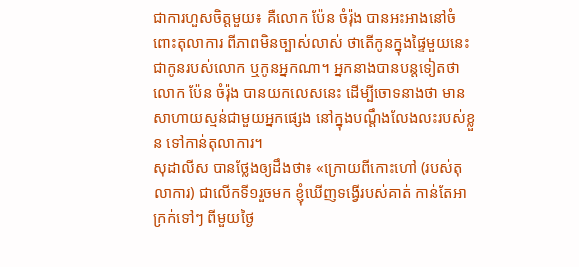ជាការហួសចិត្តមួយ៖ គឺលោក ប៉ែន ចំរ៉ុង បានអះអាងនៅចំពោះតុលាការ ពីភាពមិនច្បាស់លាស់ ថាតើកូនក្នុងផ្ទៃមួយនេះ ជាកូនរបស់លោក ឬកូនអ្នកណា។ អ្នកនាងបានបន្តទៀតថា លោក ប៉ែន ចំរ៉ុង បានយកលេសនេះ ដើម្បីចោទនាងថា មានសាហាយស្មន់ជាមួយអ្នកផ្សេង នៅក្នុងបណ្ដឹងលែងលះរបស់ខ្លួន ទៅកាន់តុលាការ។
សុដាលីស បានថ្លែងឲ្យដឹងថា៖ «ក្រោយពីកោះហៅ (របស់តុលាការ) ជាលើកទី១រួចមក ខ្ញុំឃើញទង្វើរបស់គាត់ កាន់តែអាក្រក់ទៅៗ ពីមួយថ្ងៃ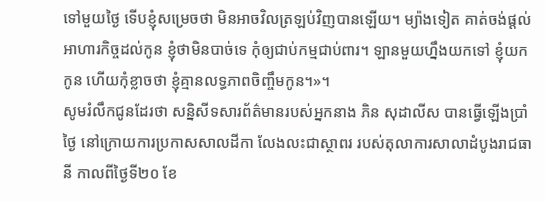ទៅមួយថ្ងៃ ទើបខ្ញុំសម្រេចថា មិនអាចវិលត្រឡប់វិញបានឡើយ។ ម្យ៉ាងទៀត គាត់ចង់ផ្ដល់អាហារកិច្ចដល់កូន ខ្ញុំថាមិនបាច់ទេ កុំឲ្យជាប់កម្មជាប់ពារ។ ឡានមួយហ្នឹងយកទៅ ខ្ញុំយកកូន ហើយកុំខ្លាចថា ខ្ញុំគ្មានលទ្ធភាពចិញ្ចឹមកូន។»។
សូមរំលឹកជូនដែរថា សន្និសីទសារព័ត៌មានរបស់អ្នកនាង ភិន សុដាលីស បានធ្វើឡើងប្រាំថ្ងៃ នៅក្រោយការប្រកាសសាលដីកា លែងលះជាស្ថាពរ របស់តុលាការសាលាដំបូងរាជធានី កាលពីថ្ងៃទី២០ ខែ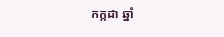កក្កដា ឆ្នាំ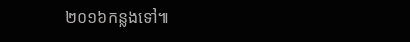២០១៦កន្លងទៅ៕